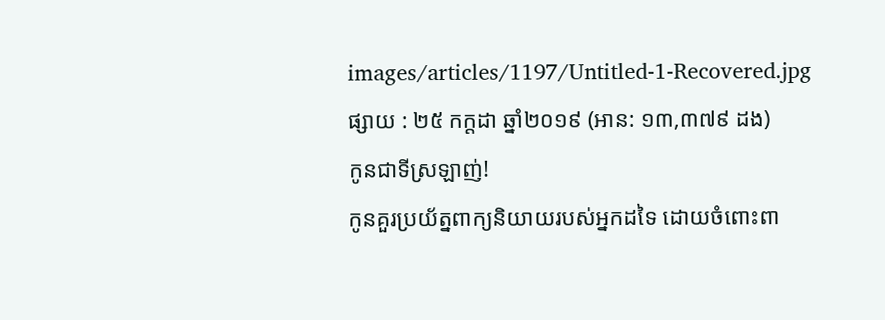images/articles/1197/Untitled-1-Recovered.jpg
ផ្សាយ : ២៥ កក្តដា ឆ្នាំ២០១៩ (អាន: ១៣,៣៧៩ ដង)
កូនជាទីស្រឡាញ់!
កូនគួរប្រយ័ត្នពាក្យនិយាយរបស់អ្នកដទៃ ដោយចំពោះពា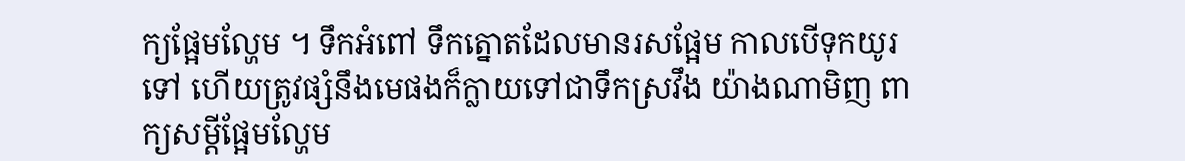ក្យផ្អែមល្ហែម ។ ទឹកអំពៅ ទឹកត្នោតដែលមានរសផ្អែម កាលបើទុកយូរទៅ ហើយត្រូវផ្សំនឹងមេផងក៏ក្លាយទៅជាទឹកស្រវឹង យ៉ាងណាមិញ ពាក្យសម្តីផ្អែមល្ហែម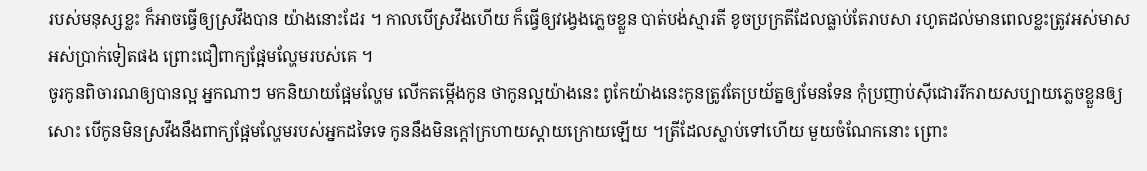របស់មនុស្សខ្លះ ក៏អាចធ្វើឲ្យស្រវឹងបាន យ៉ាងនោះដែរ ។ កាលបើស្រវឹងហើយ ក៏ធ្វើឲ្យវង្វេងភ្លេចខ្លួន បាត់បង់ស្មារតី ខូចប្រក្រតីដែលធ្លាប់តែរាបសា រហូតដល់មានពេលខ្លះត្រូវអស់មាស អស់ប្រាក់ទៀតផង ព្រោះជឿពាក្យផ្អែមល្ហែមរបស់គេ ។
ចូរកូនពិចារណឲ្យបានល្អ អ្នកណាៗ មកនិយាយផ្អែមល្ហែម លើកតម្កើងកូន ថាកូនល្អយ៉ាងនេះ ពូកែយ៉ាងនេះកូនត្រូវតែប្រយ័ត្នឲ្យមែនទែន កុំប្រញាប់ស៊ីជោររីករាយសប្បាយភ្លេចខ្លួនឲ្យសោះ បើកូនមិនស្រវឹងនឹងពាក្យផ្អែមល្ហែមរបស់អ្នកដទៃទេ កូននឹងមិនក្តៅក្រហាយស្តាយក្រោយឡើយ ។ត្រីដែលស្លាប់ទៅហើយ មួយចំណែកនោះ ព្រោះ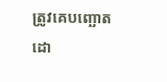ត្រូវគេបញ្ឆោតដោ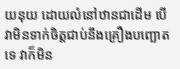យនុយ ដោយលំនៅឋានជាដើម បើវាមិនទាក់ចិត្តជាប់នឹងគ្រឿងបញ្ឆោតទេ វាក៏មិន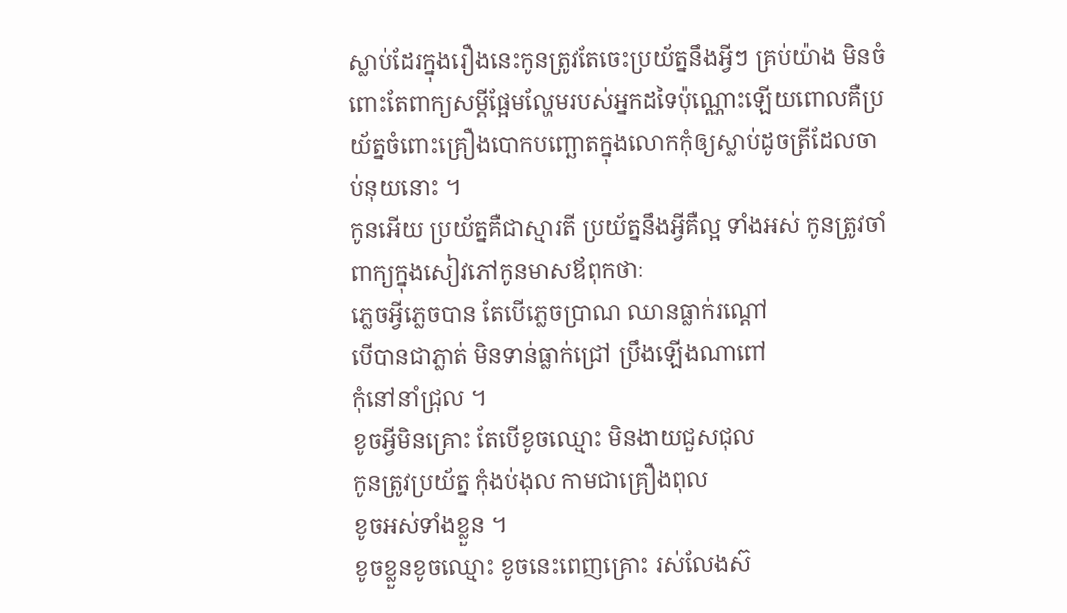ស្លាប់ដែរក្នុងរឿងនេះកូនត្រូវតែចេះប្រយ័ត្ននឹងអ្វីៗ គ្រប់យ៉ាង មិនចំពោះតែពាក្យសម្តីផ្អែមល្ហែមរបស់អ្នកដទៃប៉ុណ្ណោះឡើយពោលគឺប្រយ័ត្នចំពោះគ្រឿងបោកបញ្ឆោតក្នុងលោកកុំឲ្យស្លាប់ដូចត្រីដែលចាប់នុយនោះ ។
កូនអើយ ប្រយ័ត្នគឺជាស្មារតី ប្រយ័ត្ននឹងអ្វីគឺល្អ ទាំងអស់ កូនត្រូវចាំពាក្យក្នុងសៀវភៅកូនមាសឪពុកថាៈ
ភ្លេចអ្វីភ្លេចបាន តែបើភ្លេចប្រាណ ឈានធ្លាក់រណ្តៅ
បើបានជាភ្លាត់ មិនទាន់ធ្លាក់ជ្រៅ ប្រឹងឡើងណាពៅ
កុំនៅនាំជ្រុល ។
ខូចអ្វីមិនគ្រោះ តែបើខូចឈ្មោះ មិនងាយជួសជុល
កូនត្រូវប្រយ័ត្ន កុំងប់ងុល កាមជាគ្រឿងពុល
ខូចអស់ទាំងខ្លួន ។
ខូចខ្លួនខូចឈ្មោះ ខូចនេះពេញគ្រោះ រស់លែងស៊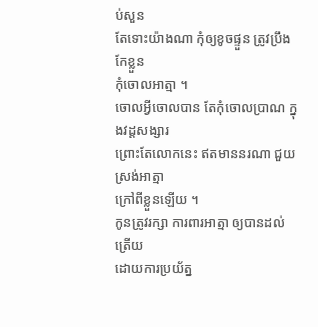ប់សួន
តែទោះយ៉ាងណា កុំឲ្យខូចផ្ទួន ត្រូវប្រឹងកែខ្លួន
កុំចោលអាត្មា ។
ចោលអ្វីចោលបាន តែកុំចោលប្រាណ ក្នុងវដ្តសង្សារ
ព្រោះតែលោកនេះ ឥតមាននរណា ជួយស្រង់អាត្មា
ក្រៅពីខ្លួនឡើយ ។
កូនត្រូវរក្សា ការពារអាត្មា ឲ្យបានដល់ត្រើយ
ដោយការប្រយ័ត្ន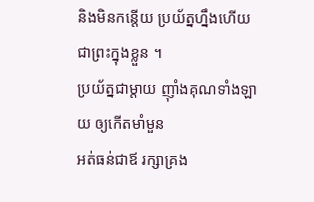និងមិនកន្តើយ ប្រយ័ត្នហ្នឹងហើយ
ជាព្រះក្នុងខ្លួន ។
ប្រយ័ត្នជាម្តាយ ញ៉ាំងគុណទាំងឡាយ ឲ្យកើតមាំមួន
អត់ធន់ជាឪ រក្សាគ្រង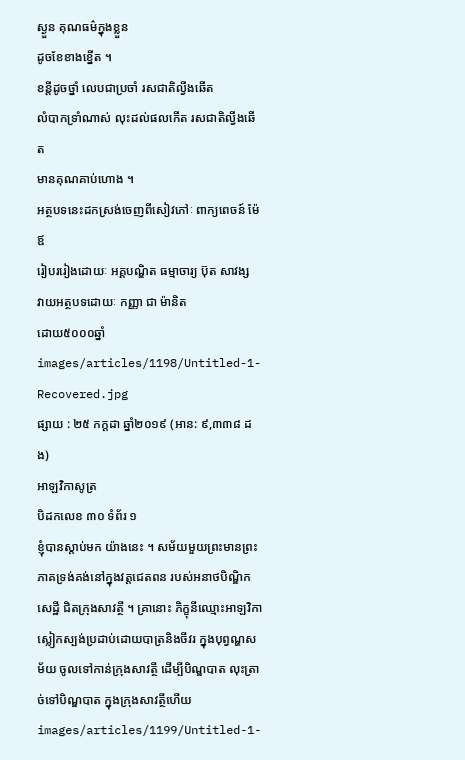ស្ងួន គុណធម៌ក្នុងខ្លួន
ដូចខែខាងខ្នើត ។
ខន្តីដូចថ្នាំ លេបជាប្រចាំ រសជាតិល្វីងឆើត
លំបាកទ្រាំណាស់ លុះដល់ផលកើត រសជាតិល្វីងឆើត
មានគុណគាប់ហោង ។
អត្ថបទនេះដកស្រង់ចេញពីសៀវភៅៈ ពាក្យពេចន៍ ម៉ែឪ
រៀបររៀងដោយៈ អគ្គបណ្ឌិត ធម្មាចារ្យ ប៊ុត សាវង្ស
វាយអត្ថបទដោយៈ កញ្ញា ជា ម៉ានិត
ដោយ៥០០០ឆ្នាំ
images/articles/1198/Untitled-1-Recovered.jpg
ផ្សាយ : ២៥ កក្តដា ឆ្នាំ២០១៩ (អាន: ៩,៣៣៨ ដង)
អាឡវិកាសូត្រ
បិដកលេខ ៣០ ទំព័រ ១
ខ្ញុំបានស្តាប់មក យ៉ាងនេះ ។ សម័យមួយព្រះមានព្រះភាគទ្រង់គង់នៅក្នុងវត្តជេតពន របស់អនាថបិណ្ឌិកសេដ្ឋី ជិតក្រុងសាវត្ថី ។ គ្រានោះ ភិក្ខុនីឈ្មោះអាឡវិកា ស្លៀកស្បង់ប្រដាប់ដោយបាត្រនិងចីវរ ក្នុងបុព្វណ្ហសម័យ ចូលទៅកាន់ក្រុងសាវត្ថី ដើម្បីបិណ្ឌបាត លុះត្រាច់ទៅបិណ្ឌបាត ក្នុងក្រុងសាវត្ថីហើយ
images/articles/1199/Untitled-1-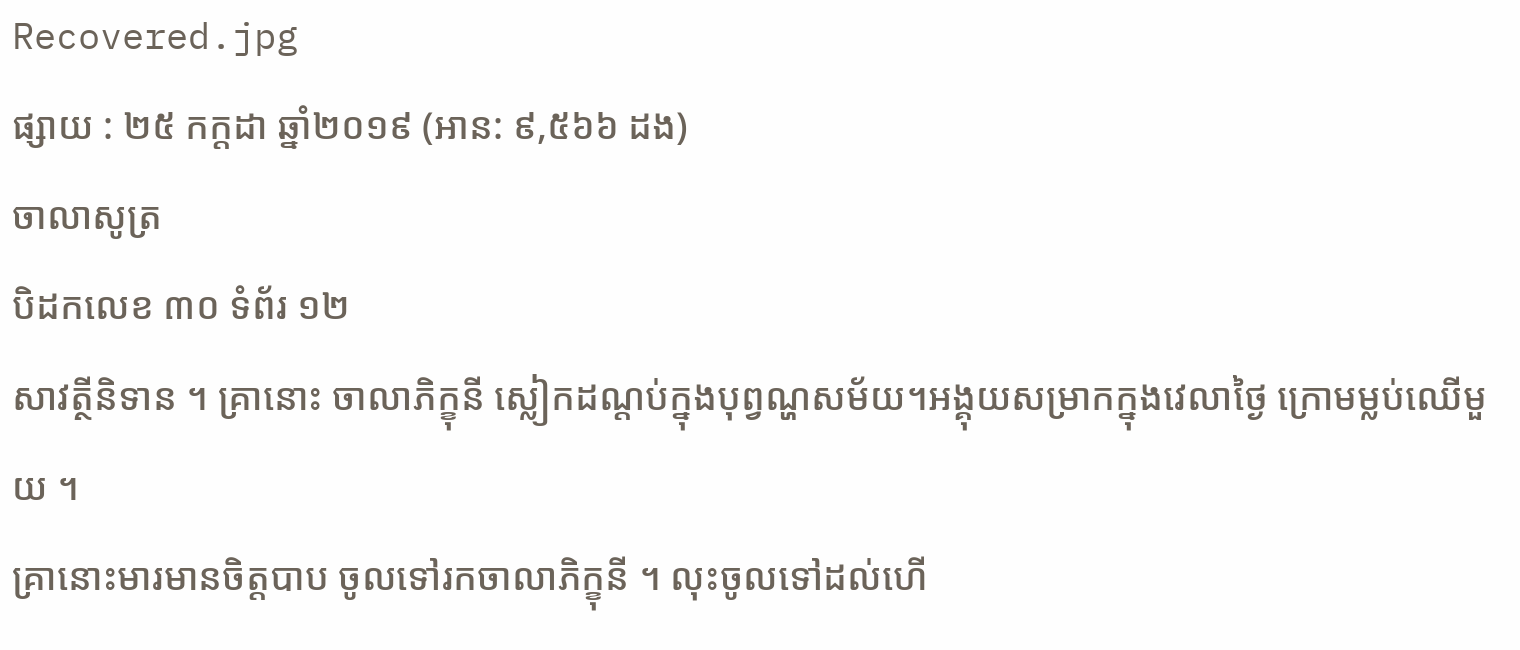Recovered.jpg
ផ្សាយ : ២៥ កក្តដា ឆ្នាំ២០១៩ (អាន: ៩,៥៦៦ ដង)
ចាលាសូត្រ
បិដកលេខ ៣០ ទំព័រ ១២
សាវត្ថីនិទាន ។ គ្រានោះ ចាលាភិក្ខុនី ស្លៀកដណ្តប់ក្នុងបុព្វណ្ហសម័យ។អង្គុយសម្រាកក្នុងវេលាថ្ងៃ ក្រោមម្លប់ឈើមួយ ។
គ្រានោះមារមានចិត្តបាប ចូលទៅរកចាលាភិក្ខុនី ។ លុះចូលទៅដល់ហើ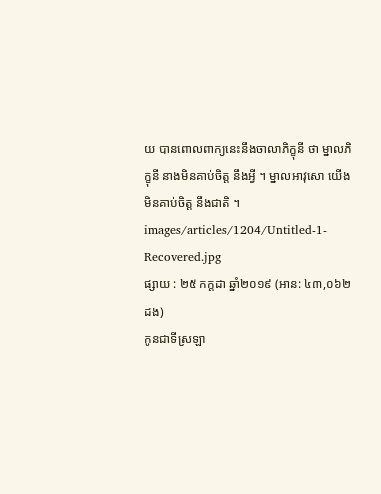យ បានពោលពាក្យនេះនឹងចាលាភិក្ខុនី ថា ម្នាលភិក្ខុនី នាងមិនគាប់ចិត្ត នឹងអ្វី ។ ម្នាលអាវុសោ យើងមិនគាប់ចិត្ត នឹងជាតិ ។
images/articles/1204/Untitled-1-Recovered.jpg
ផ្សាយ : ២៥ កក្តដា ឆ្នាំ២០១៩ (អាន: ៤៣,០៦២ ដង)
កូនជាទីស្រឡា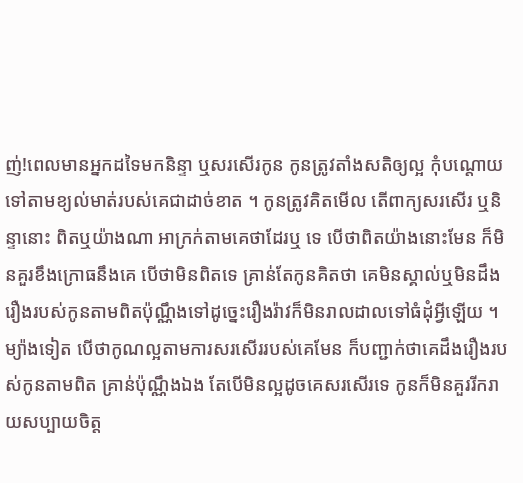ញ់!ពេលមានអ្នកដទៃមកនិន្ទា ឬសរសើរកូន កូនត្រូវតាំងសតិឲ្យល្អ កុំបណ្តោយទៅតាមខ្យល់មាត់របស់គេជាដាច់ខាត ។ កូនត្រូវគិតមើល តើពាក្យសរសើរ ឬនិន្ទានោះ ពិតឬយ៉ាងណា អាក្រក់តាមគេថាដែរឬ ទេ បើថាពិតយ៉ាងនោះមែន ក៏មិនគួរខឹងក្រោធនឹងគេ បើថាមិនពិតទេ គ្រាន់តែកូនគិតថា គេមិនស្គាល់ឬមិនដឹងរឿងរបស់កូនតាមពិតប៉ុណ្ណឹងទៅដូច្នេះរឿងរ៉ាវក៏មិនរាលដាលទៅធំដុំអ្វីឡើយ ។
ម្យ៉ាងទៀត បើថាកូណល្អតាមការសរសើររបស់គេមែន ក៏បញ្ជាក់ថាគេដឹងរឿងរបស់កូនតាមពិត គ្រាន់ប៉ុណ្ណឹងឯង តែបើមិនល្អដូចគេសរសើរទេ កូនក៏មិនគួររីករាយសប្បាយចិត្ត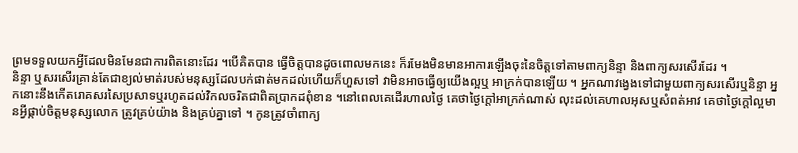ព្រមទទួលយកអ្វីដែលមិនមែនជាការពិតនោះដែរ ។បើគិតបាន ធ្វើចិត្តបានដូចពោលមកនេះ ក៏រមែងមិនមានអាការឡើងចុះនៃចិត្តទៅតាមពាក្យនិន្ទា និងពាក្យសរសើរដែរ ។
និន្ទា ឬសរសើរគ្រាន់តែជាខ្យល់មាត់របស់មនុស្សដែលបក់ផាត់មកដល់ហើយក៏ហួសទៅ វាមិនអាចធ្វើឲ្យយើងល្អឬ អាក្រក់បានឡើយ ។ អ្នកណាវង្វេងទៅជាមួយពាក្យសរសើរឬនិន្ទា អ្នកនោះនឹងកើតរោគសរសៃប្រសាទឬរហូតដល់វិកលចរិតជាពិតប្រាកដពុំខាន ។នៅពេលគេដើរហាលថ្ងៃ គេថាថ្ងៃក្តៅអាក្រក់ណាស់ លុះដល់គេហាលអុសឬសំពត់អាវ គេថាថ្ងៃក្តៅល្អមានអ្វីផ្កាប់ចិត្តមនុស្សលោក ត្រូវគ្រប់យ៉ាង និងគ្រប់គ្នាទៅ ។ កូនត្រូវចាំពាក្យ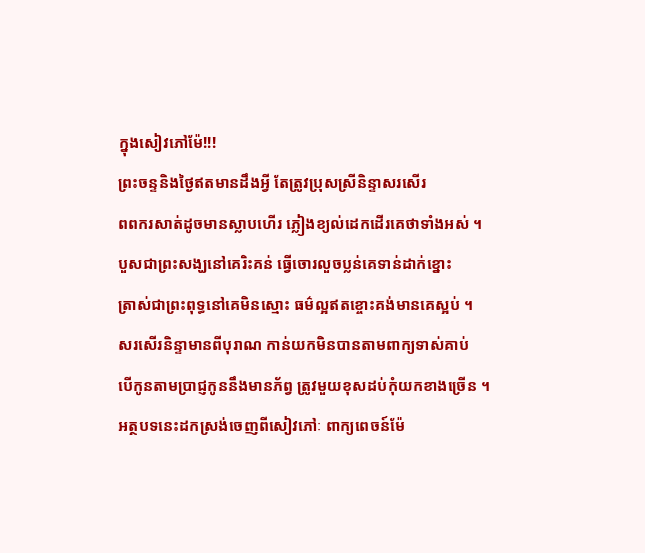ក្នុងសៀវភៅម៉ែ!!!
ព្រះចន្ទនិងថ្ងៃឥតមានដឹងអ្វី តែត្រូវបុ្រសស្រីនិន្ទាសរសើរ
ពពករសាត់ដូចមានស្លាបហើរ ភ្លៀងខ្យល់ដេកដើរគេថាទាំងអស់ ។
បួសជាព្រះសង្ឃនៅគេរិះគន់ ធ្វើចោរលួចប្លន់គេទាន់ដាក់ខ្នោះ
ត្រាស់ជាព្រះពុទ្ធនៅគេមិនស្មោះ ធម៌ល្អឥតខ្ចោះគង់មានគេស្អប់ ។
សរសើរនិន្ទាមានពីបុរាណ កាន់យកមិនបានតាមពាក្យទាស់គាប់
បើកូនតាមប្រាជ្ញកូននឹងមានភ័ព្វ ត្រូវមួយខុសដប់កុំយកខាងច្រើន ។
អត្ថបទនេះដកស្រង់ចេញពីសៀវភៅៈ ពាក្យពេចន៍ម៉ែ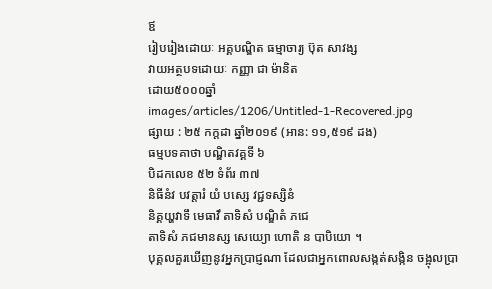ឪ
រៀបរៀងដោយៈ អគ្គបណ្ឌិត ធម្មាចារ្យ ប៊ុត សាវង្ស
វាយអត្ថបទដោយៈ កញ្ញា ជា ម៉ានិត
ដោយ៥០០០ឆ្នាំ
images/articles/1206/Untitled-1-Recovered.jpg
ផ្សាយ : ២៥ កក្តដា ឆ្នាំ២០១៩ (អាន: ១១,៥១៩ ដង)
ធម្មបទគាថា បណ្ឌិតវគ្គទី ៦
បិដកលេខ ៥២ ទំព័រ ៣៧
និធីនំវ បវត្តារំ យំ បស្សេ វជ្ជទស្សិនំ
និគ្គយ្ហវាទឹ មេធាវឹ តាទិសំ បណ្ឌិតំ ភជេ
តាទិសំ ភជមានស្ស សេយ្យោ ហោតិ ន បាបិយោ ។
បុគ្គលគួរឃើញនូវអ្នកប្រាជ្ញណា ដែលជាអ្នកពោលសង្កត់សង្កិន ចង្អុលប្រា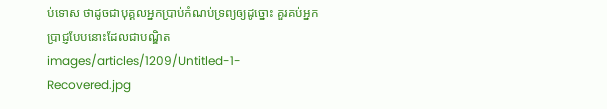ប់ទោស ថាដូចជាបុគ្គលអ្នកប្រាប់កំណប់ទ្រព្យឲ្យដូច្នោះ គួរគប់អ្នកប្រាជ្ញបែបនោះដែលជាបណ្ឌិត
images/articles/1209/Untitled-1-Recovered.jpg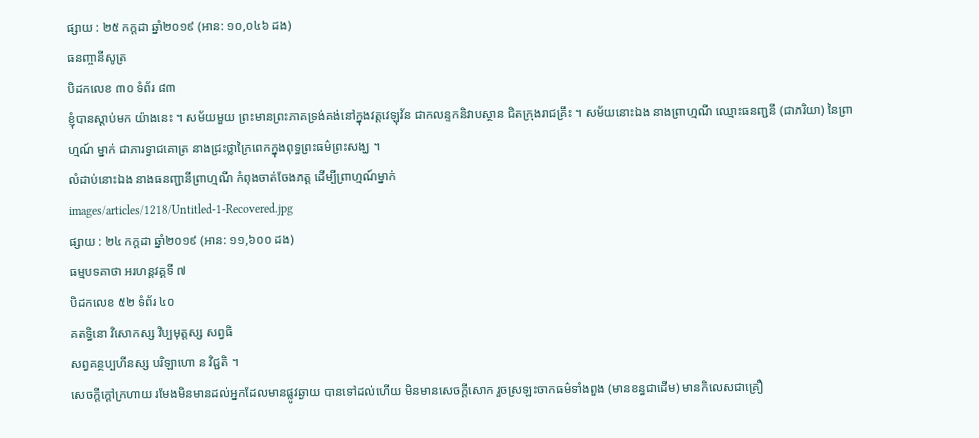ផ្សាយ : ២៥ កក្តដា ឆ្នាំ២០១៩ (អាន: ១០,០៤៦ ដង)
ធនញ្ចានីសូត្រ
បិដកលេខ ៣០ ទំព័រ ៨៣
ខ្ញុំបានស្តាប់មក យ៉ាងនេះ ។ សម័យមួយ ព្រះមានព្រះភាគទ្រង់គង់នៅក្នុងវត្តវេឡុវ័ន ជាកលន្ទកនិវាបស្ថាន ជិតក្រុងរាជគ្រឹះ ។ សម័យនោះឯង នាងព្រាហ្មណី ឈ្មោះធនញ្ជនី (ជាភរិយា) នៃព្រាហ្មណ៍ ម្នាក់ ជាភារទ្វាជគោត្រ នាងជ្រះថ្លាក្រៃពេកក្នុងពុទ្ធព្រះធម៌ព្រះសង្ឃ ។
លំដាប់នោះឯង នាងធនញ្ជានីព្រាហ្មណី កំពុងចាត់ចែងភត្ត ដើម្បីព្រាហ្មណ៍ម្នាក់
images/articles/1218/Untitled-1-Recovered.jpg
ផ្សាយ : ២៤ កក្តដា ឆ្នាំ២០១៩ (អាន: ១១,៦០០ ដង)
ធម្មបទគាថា អរហន្តវគ្គទី ៧
បិដកលេខ ៥២ ទំព័រ ៤០
គតទ្ធិនោ វិសោកស្ស វិប្បមុត្តស្ស សព្វធិ
សព្វគន្ថប្បហីនស្ស បរិឡាហោ ន វិជ្ជតិ ។
សេចក្តីក្តៅក្រហាយ រមែងមិនមានដល់អ្នកដែលមានផ្លូវឆ្ងាយ បានទៅដល់ហើយ មិនមានសេចក្តីសោក រួចស្រឡះចាកធម៌ទាំងពួង (មានខន្ធជាដើម) មានកិលេសជាគ្រឿ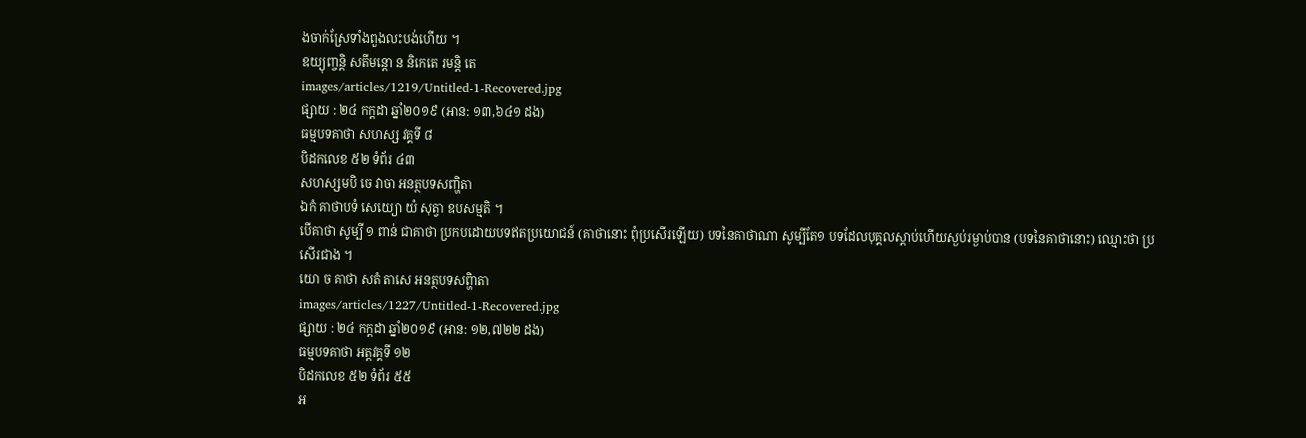ងចាក់ស្រែទាំងពួងលះបង់ហើយ ។
ឧយ្យុញ្ចន្តិ សតីមន្តោ ន និកេតេ រមន្តិ តេ
images/articles/1219/Untitled-1-Recovered.jpg
ផ្សាយ : ២៤ កក្តដា ឆ្នាំ២០១៩ (អាន: ១៣,៦៤១ ដង)
ធម្មបទគាថា សហស្ស វគ្គទី ៨
បិដកលេខ ៥២ ទំព័រ ៤៣
សហស្សមបិ ចេ វាចា អនត្ថបទសញ្ហិតា
ឯកំ គាថាបទំ សេយ្យោ យំ សុត្វា ឧបសម្មតិ ។
បើគាថា សូម្បី ១ ពាន់ ជាគាថា ប្រកបដោយបទឥតប្រយោជន៍ (គាថានោះ ពុំប្រសើរឡើយ) បទនៃគាថាណា សូម្បីតែ១ បទដែលបុគ្គលស្តាប់ហើយស្ងប់រម្ងាប់បាន (បទនៃគាថានោះ) ឈ្មោះថា ប្រសើរជាង ។
យោ ច គាថា សតំ តាសេ អនត្ថបទសព្ហិាតា
images/articles/1227/Untitled-1-Recovered.jpg
ផ្សាយ : ២៤ កក្តដា ឆ្នាំ២០១៩ (អាន: ១២,៧២២ ដង)
ធម្មបទគាថា អត្តវគ្គទី ១២
បិដកលេខ ៥២ ទំព័រ ៥៥
អ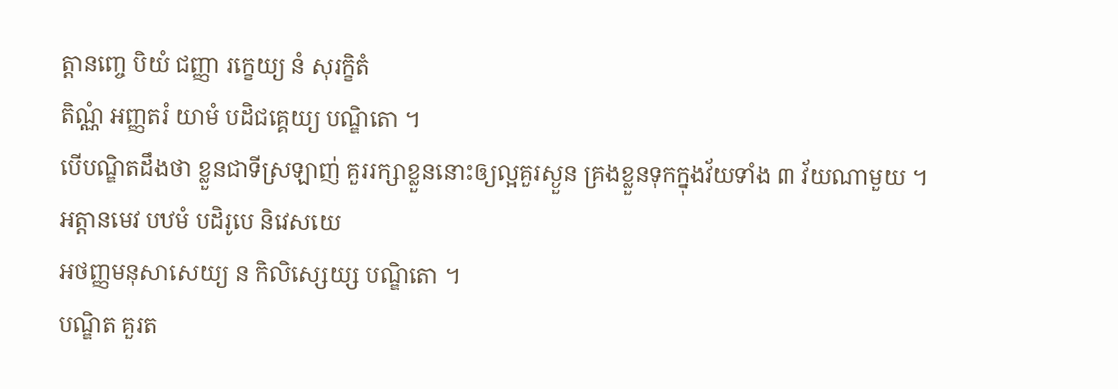ត្តានញ្ចេ បិយំ ជញ្ញា រក្ខេយ្យ នំ សុរក្ខិតំ
តិណ្ណំ អញ្ញតរំ យាមំ បដិជគ្គេយ្យ បណ្ឌិតោ ។
បើបណ្ឌិតដឹងថា ខ្លួនជាទីស្រឡាញ់ គួររក្សាខ្លួននោះឲ្យល្អគួរស្ងួន គ្រងខ្លួនទុកក្នុងវ័យទាំង ៣ វ័យណាមួយ ។
អត្តានមេវ បឋមំ បដិរូបេ និវេសយេ
អថញ្ញមនុសាសេយ្យ ន កិលិស្សេយ្ស បណ្ឌិតោ ។
បណ្ឌិត គួរត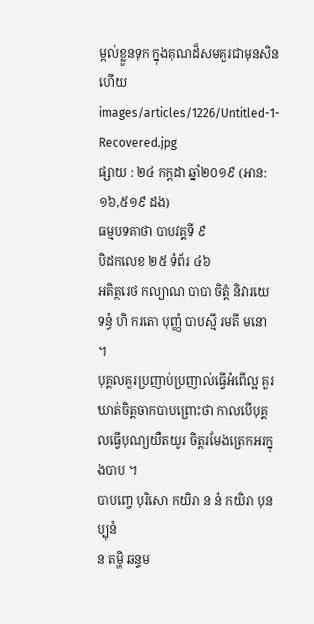ម្កល់ខ្លួនទុក ក្នុងគុណដ៏សមគួរជាមុនសិនហើយ
images/articles/1226/Untitled-1-Recovered.jpg
ផ្សាយ : ២៤ កក្តដា ឆ្នាំ២០១៩ (អាន: ១៦,៥១៩ ដង)
ធម្មបទគាថា បាបវគ្គទី ៩
បិដកលេខ ២៥ ទំព័រ ៤៦
អតិត្ថរេថ កល្យាណ បាបា ចិត្តំ និវារយេ
ទន្ធំ ហិ ករតោ បុញ្ញំ បាបស្មី រមតី មនោ ។
បុគ្គលគួរប្រញាប់ប្រញាល់ធ្វើអំពើល្អ គួរឃាត់ចិត្តចាកបាបព្រោះថា កាលបើបុគ្គលធ្វើបុណ្យយឺតយូរ ចិត្តរមែងត្រេកអរក្នុងបាប ។
បាបញ្ចេ បុរិសោ កយិរា ន នំ កយិរា បុនប្បុនំ
ន តម្ហិ ឆន្ទម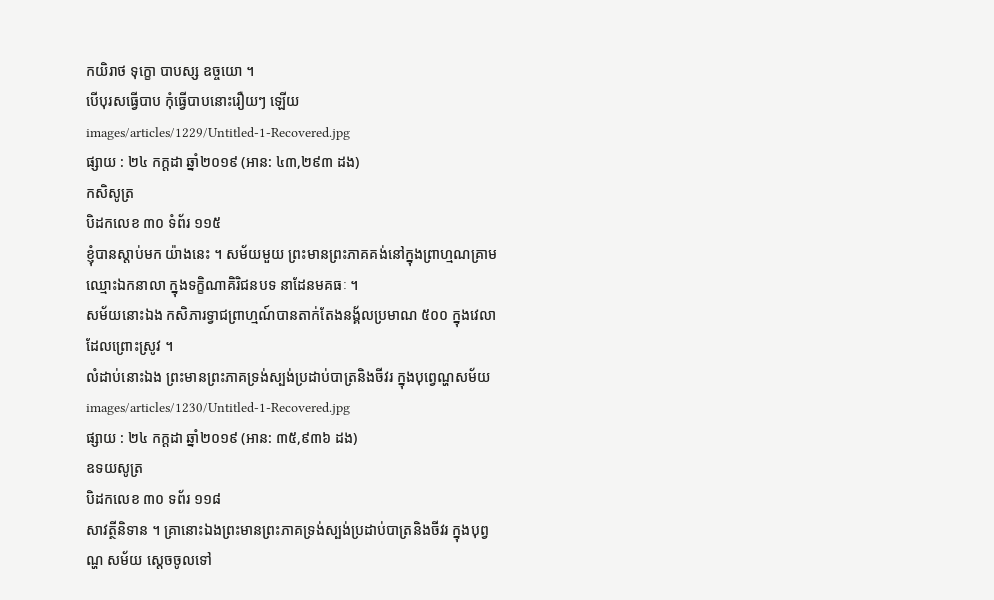កយិរាថ ទុក្ខោ បាបស្ស ឧច្ចយោ ។
បើបុរសធ្វើបាប កុំធ្វើបាបនោះរឿយៗ ឡើយ
images/articles/1229/Untitled-1-Recovered.jpg
ផ្សាយ : ២៤ កក្តដា ឆ្នាំ២០១៩ (អាន: ៤៣,២៩៣ ដង)
កសិសូត្រ
បិដកលេខ ៣០ ទំព័រ ១១៥
ខ្ញុំបានស្តាប់មក យ៉ាងនេះ ។ សម័យមួយ ព្រះមានព្រះភាគគង់នៅក្នុងព្រាហ្មណគ្រាម ឈ្មោះឯកនាលា ក្នុងទក្ខិណាគិរិជនបទ នាដែនមគធៈ ។
សម័យនោះឯង កសិភារទ្វាជព្រាហ្មណ៍បានតាក់តែងនង្គ័លប្រមាណ ៥០០ ក្នុងវេលាដែលព្រោះស្រូវ ។
លំដាប់នោះឯង ព្រះមានព្រះភាគទ្រង់ស្បង់ប្រដាប់បាត្រនិងចីវរ ក្នុងបុព្វេណ្ហសម័យ
images/articles/1230/Untitled-1-Recovered.jpg
ផ្សាយ : ២៤ កក្តដា ឆ្នាំ២០១៩ (អាន: ៣៥,៩៣៦ ដង)
ឧទយសូត្រ
បិដកលេខ ៣០ ទព័រ ១១៨
សាវត្ថីនិទាន ។ គ្រានោះឯងព្រះមានព្រះភាគទ្រង់ស្បង់ប្រដាប់បាត្រនិងចីវរ ក្នុងបុព្វណ្ហ សម័យ ស្តេចចូលទៅ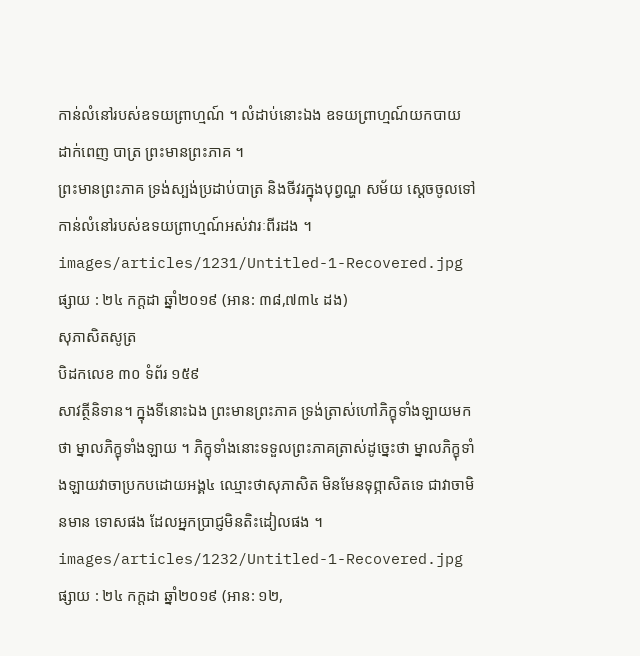កាន់លំនៅរបស់ឧទយព្រាហ្មណ៍ ។ លំដាប់នោះឯង ឧទយព្រាហ្មណ៍យកបាយ ដាក់ពេញ បាត្រ ព្រះមានព្រះភាគ ។
ព្រះមានព្រះភាគ ទ្រង់ស្បង់ប្រដាប់បាត្រ និងចីវរក្នុងបុព្វណ្ហ សម័យ ស្តេចចូលទៅកាន់លំនៅរបស់ឧទយព្រាហ្មណ៍អស់វារៈពីរដង ។
images/articles/1231/Untitled-1-Recovered.jpg
ផ្សាយ : ២៤ កក្តដា ឆ្នាំ២០១៩ (អាន: ៣៨,៧៣៤ ដង)
សុភាសិតសូត្រ
បិដកលេខ ៣០ ទំព័រ ១៥៩
សាវត្ថីនិទាន។ ក្នុងទីនោះឯង ព្រះមានព្រះភាគ ទ្រង់ត្រាស់ហៅភិក្ខុទាំងឡាយមកថា ម្នាលភិក្ខុទាំងឡាយ ។ ភិក្ខុទាំងនោះទទួលព្រះភាគត្រាស់ដូច្នេះថា ម្នាលភិក្ខុទាំងឡាយវាចាប្រកបដោយអង្គ៤ ឈ្មោះថាសុភាសិត មិនមែនទុព្ភាសិតទេ ជាវាចាមិនមាន ទោសផង ដែលអ្នកប្រាជ្ញមិនតិះដៀលផង ។
images/articles/1232/Untitled-1-Recovered.jpg
ផ្សាយ : ២៤ កក្តដា ឆ្នាំ២០១៩ (អាន: ១២,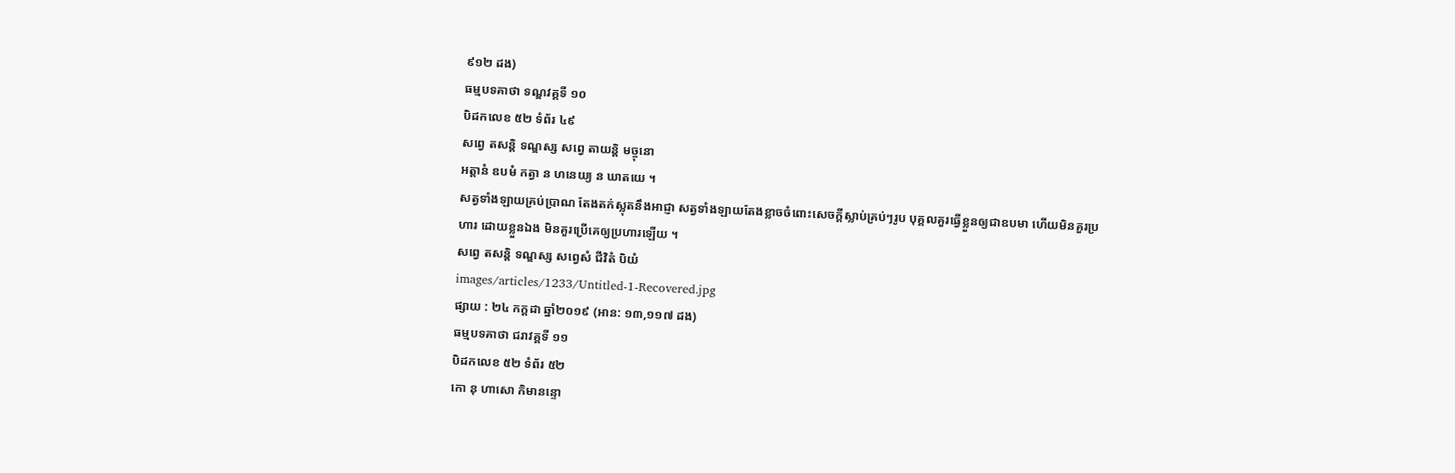៩១២ ដង)
ធម្មបទគាថា ទណ្ឌវគ្គទី ១០
បិដកលេខ ៥២ ទំព័រ ៤៩
សព្វេ តសន្តិ ទណ្ឌស្ស សព្វេ តាយន្តិ មច្ចុនោ
អត្តានំ ឧបមំ កត្វា ន ហនេយ្យ ន ឃាតយេ ។
សត្វទាំងឡាយគ្រប់ប្រាណ តែងតក់ស្លុតនឹងអាជ្ញា សត្វទាំងឡាយតែងខ្លាចចំពោះសេចក្តីស្លាប់គ្រប់ៗរូប បុគ្គលគួរធ្វើខ្លួនឲ្យជាឧបមា ហើយមិនគួរប្រហារ ដោយខ្លួនឯង មិនគួរប្រើគេឲ្យប្រហារឡើយ ។
សព្វេ តសន្តិ ទណ្ឌស្ស សព្វេសំ ជីវិតំ បិយំ
images/articles/1233/Untitled-1-Recovered.jpg
ផ្សាយ : ២៤ កក្តដា ឆ្នាំ២០១៩ (អាន: ១៣,១១៧ ដង)
ធម្មបទគាថា ជរាវគ្គទី ១១
បិដកលេខ ៥២ ទំព័រ ៥២
កោ នុ ហាសោ កិមានន្ទោ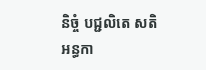និច្ចំ បជ្ជលិតេ សតិ
អន្ធកា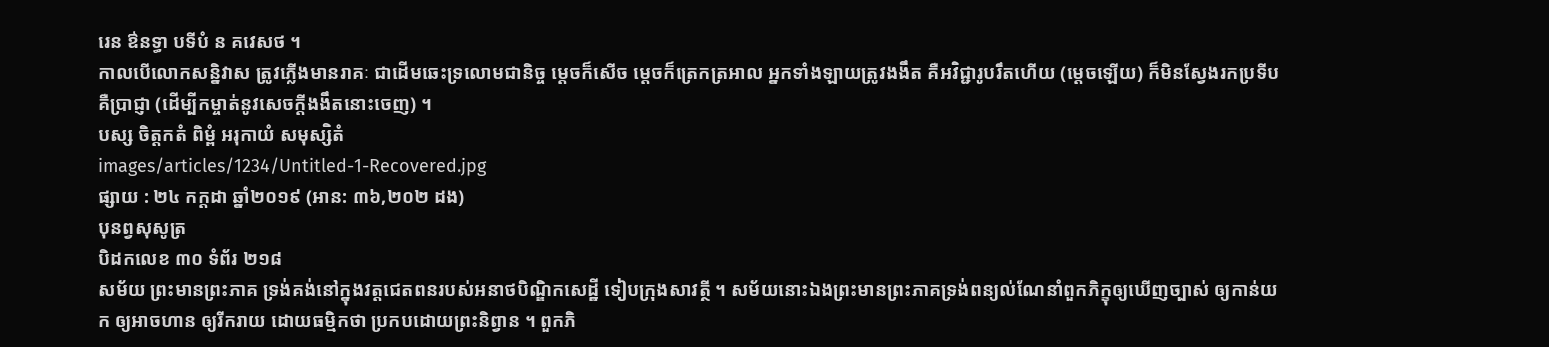រេន ឳនទ្ធា បទីបំ ន គវេសថ ។
កាលបើលោកសន្និវាស ត្រូវភ្លើងមានរាគៈ ជាដើមឆេះទ្រលោមជានិច្ច ម្តេចក៏សើច ម្តេចក៏ត្រេកត្រអាល អ្នកទាំងឡាយត្រូវងងឹត គឺអវិជ្ជារូបរឹតហើយ (ម្តេចឡើយ) ក៏មិនស្វែងរកប្រទីបគឺប្រាជ្ញា (ដើម្បីកម្ចាត់នូវសេចក្តីងងឹតនោះចេញ) ។
បស្ស ចិត្តកតំ ពិម្ពំ អរុកាយំ សមុស្សិតំ
images/articles/1234/Untitled-1-Recovered.jpg
ផ្សាយ : ២៤ កក្តដា ឆ្នាំ២០១៩ (អាន: ៣៦,២០២ ដង)
បុនព្វសុសូត្រ
បិដកលេខ ៣០ ទំព័រ ២១៨
សម័យ ព្រះមានព្រះភាគ ទ្រង់គង់នៅក្នុងវត្តជេតពនរបស់អនាថបិណ្ឌិកសេដ្ឋី ទៀបក្រុងសាវត្ថី ។ សម័យនោះឯងព្រះមានព្រះភាគទ្រង់ពន្យល់ណែនាំពួកភិក្ខុឲ្យឃើញច្បាស់ ឲ្យកាន់យក ឲ្យអាចហាន ឲ្យរីករាយ ដោយធម្មិកថា ប្រកបដោយព្រះនិព្វាន ។ ពួកភិ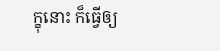ក្ខុនោះ ក៏ធ្វើឲ្យ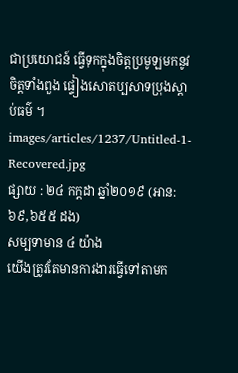ជាប្រយោជន៍ ធ្វើទុកក្នុងចិត្តប្រមូឡមកនូវចិត្តទាំងពួង ផ្ទៀងសោតប្បសាទប្រុងស្តាប់ធម៌ ។
images/articles/1237/Untitled-1-Recovered.jpg
ផ្សាយ : ២៤ កក្តដា ឆ្នាំ២០១៩ (អាន: ៦៩,៦៥៥ ដង)
សម្បទាមាន ៤ យ៉ាង
យើងត្រូវតែមានការងារធ្វើទៅតាមក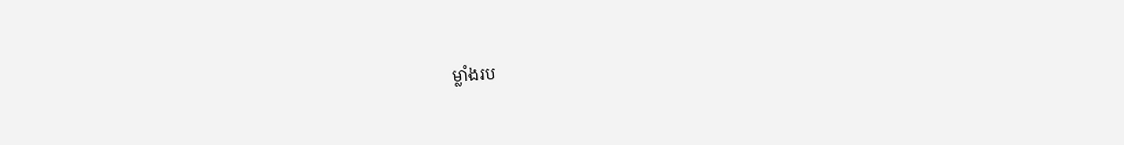ម្លាំងរប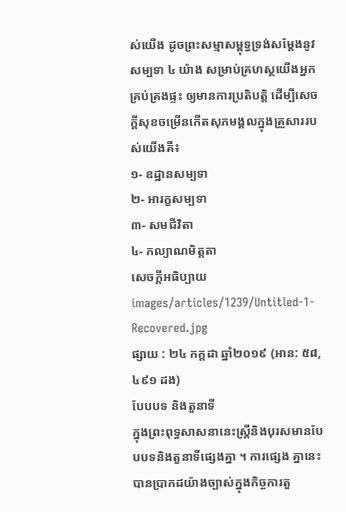ស់យើង ដូចព្រះសម្មាសម្ពុទ្ធទ្រង់សម្ដែងនូវសម្បទា ៤ យ៉ាង សម្រាប់គ្រហស្ថយើងអ្នកគ្រប់គ្រងផ្ទះ ឲ្យមានការប្រតិបត្តិ ដើម្បីសេចក្ដីសុខចម្រើនកើតសុភមង្គលក្នុងគ្រួសាររបស់យើងគឺ៖
១- ឧដ្ឋានសម្បទា
២- អារក្ខសម្បទា
៣- សមជីវិតា
៤- កល្យាណមិត្តតា
សេចក្ដីអធិប្បាយ
images/articles/1239/Untitled-1-Recovered.jpg
ផ្សាយ : ២៤ កក្តដា ឆ្នាំ២០១៩ (អាន: ៥៨,៤៩១ ដង)
បែបបទ និងតួនាទី
ក្នុងព្រះពុទ្ធសាសនានេះស្រ្តីនិងបុរសមានបែបបទនិងតួនាទីផ្សេងគ្នា ។ ការផ្សេង គ្នានេះបានប្រាកដយ៉ាងច្បាស់ក្នុងកិច្ចការតួ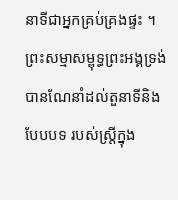នាទីជាអ្នកគ្រប់គ្រងផ្ទះ ។
ព្រះសម្មាសម្ពុទ្ធព្រះអង្គទ្រង់បានណែនាំដល់តួនាទីនិងបែបបទ របស់ស្រ្តីក្នុង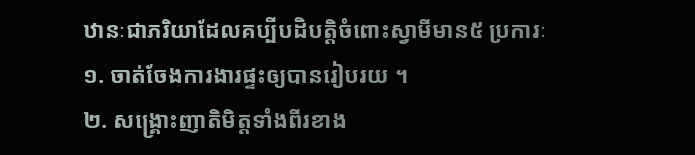ឋានៈជាភរិយាដែលគប្បីបដិបត្តិចំពោះស្វាមីមាន៥ ប្រការៈ
១. ចាត់ចែងការងារផ្ទះឲ្យបានរៀបរយ ។
២. សង្គ្រោះញាតិមិត្តទាំងពីរខាង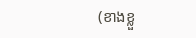(ខាងខ្លួ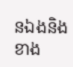នឯងនិងខាង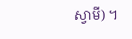ស្វាមី) ។